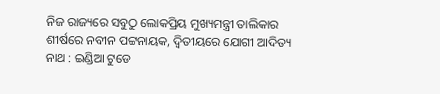ନିଜ ରାଜ୍ୟରେ ସବୁଠୁ ଲୋକପ୍ରିୟ ମୁଖ୍ୟମନ୍ତ୍ରୀ ତାଲିକାର ଶୀର୍ଷରେ ନବୀନ ପଟ୍ଟନାୟକ, ଦ୍ୱିତୀୟରେ ଯୋଗୀ ଆଦିତ୍ୟ ନାଥ : ଇଣ୍ଡିଆ ଟୁଡେ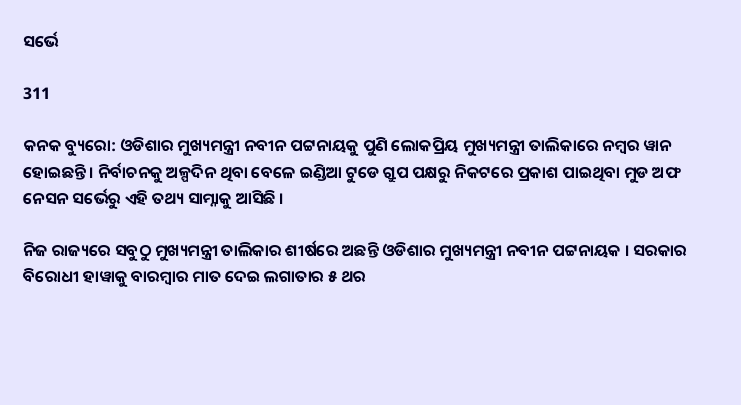ସର୍ଭେ

311

କନକ ବ୍ୟୁରୋ: ଓଡିଶାର ମୁଖ୍ୟମନ୍ତ୍ରୀ ନବୀନ ପଟ୍ଟନାୟକୁ ପୁଣି ଲୋକପ୍ରିୟ ମୁଖ୍ୟମନ୍ତ୍ରୀ ତାଲିକାରେ ନମ୍ବର ୱାନ ହୋଇଛନ୍ତି । ନିର୍ବାଚନକୁ ଅଳ୍ପଦିନ ଥିବା ବେଳେ ଇଣ୍ଡିଆ ଟୁଡେ ଗ୍ରୁପ ପକ୍ଷରୁ ନିକଟରେ ପ୍ରକାଶ ପାଇଥିବା ମୁଡ ଅଫ ନେସନ ସର୍ଭେରୁ ଏହି ତଥ୍ୟ ସାମ୍ନାକୁ ଆସିଛି ।

ନିଜ ରାଜ୍ୟରେ ସବୁଠୁ ମୁଖ୍ୟମନ୍ତ୍ରୀ ତାଲିକାର ଶୀର୍ଷରେ ଅଛନ୍ତି ଓଡିଶାର ମୁଖ୍ୟମନ୍ତ୍ରୀ ନବୀନ ପଟ୍ଟନାୟକ । ସରକାର ବିରୋଧୀ ହାୱାକୁ ବାରମ୍ବାର ମାତ ଦେଇ ଲଗାତାର ୫ ଥର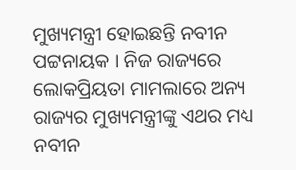ମୁଖ୍ୟମନ୍ତ୍ରୀ ହୋଇଛନ୍ତି ନବୀନ ପଟ୍ଟନାୟକ । ନିଜ ରାଜ୍ୟରେ ଲୋକପ୍ରିୟତା ମାମଲାରେ ଅନ୍ୟ ରାଜ୍ୟର ମୁଖ୍ୟମନ୍ତ୍ରୀଙ୍କୁ ଏଥର ମଧ୍ୟ ନବୀନ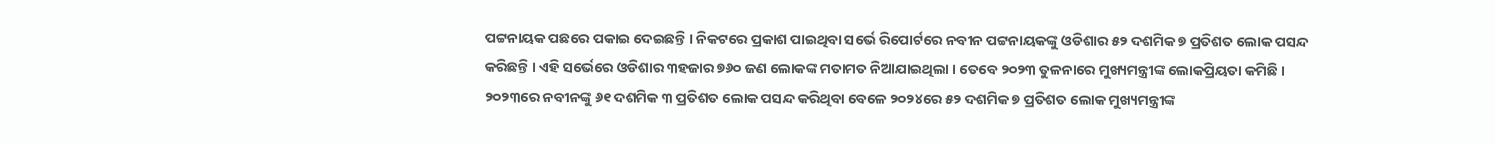ପଟ୍ଟନାୟକ ପଛରେ ପକାଇ ଦେଇଛନ୍ତି । ନିକଟରେ ପ୍ରକାଶ ପାଇଥିବା ସର୍ଭେ ରିପୋର୍ଟରେ ନବୀନ ପଟ୍ଟନାୟକଙ୍କୁ ଓଡିଶାର ୫୨ ଦଶମିକ ୭ ପ୍ରତିଶତ ଲୋକ ପସନ୍ଦ କରିଛନ୍ତି । ଏହି ସର୍ଭେରେ ଓଡିଶାର ୩ହଜାର ୭୬୦ ଜଣ ଲୋକଙ୍କ ମତାମତ ନିଆଯାଇଥିଲା । ତେବେ ୨୦୨୩ ତୁଳନାରେ ମୁଖ୍ୟମନ୍ତ୍ରୀଙ୍କ ଲୋକପ୍ରିୟତା କମିଛି । ୨୦୨୩ରେ ନବୀନଙ୍କୁ ୬୧ ଦଶମିକ ୩ ପ୍ରତିଶତ ଲୋକ ପସନ୍ଦ କରିଥିବା ବେଳେ ୨୦୨୪ରେ ୫୨ ଦଶମିକ ୭ ପ୍ରତିଶତ ଲୋକ ମୁଖ୍ୟମନ୍ତ୍ରୀଙ୍କ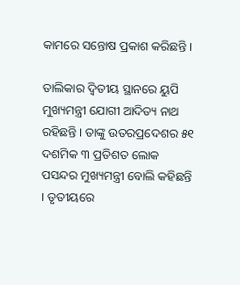କାମରେ ସନ୍ତୋଷ ପ୍ରକାଶ କରିଛନ୍ତି ।

ତାଲିକାର ଦ୍ୱିତୀୟ ସ୍ଥାନରେ ୟୁପି ମୁଖ୍ୟମନ୍ତ୍ରୀ ଯୋଗୀ ଆଦିତ୍ୟ ନାଥ ରହିଛନ୍ତି । ତାଙ୍କୁ ଉତରପ୍ରଦେଶର ୫୧ ଦଶମିକ ୩ ପ୍ରତିଶତ ଲୋକ ପସନ୍ଦର ମୁଖ୍ୟମନ୍ତ୍ରୀ ବୋଲି କହିଛନ୍ତି । ତୃତୀୟରେ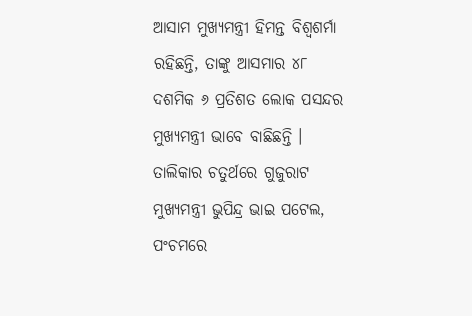ଆସାମ ମୁଖ୍ୟମନ୍ତ୍ରୀ ହିମନ୍ତ ବିଶ୍ୱଶର୍ମା ରହିଛନ୍ତି, ତାଙ୍କୁ ଆସମାର ୪୮ ଦଶମିକ ୬ ପ୍ରତିଶତ ଲୋକ ପସନ୍ଦର ମୁଖ୍ୟମନ୍ତ୍ରୀ ଭାବେ ବାଛିଛନ୍ତି । ତାଲିକାର ଚତୁର୍ଥରେ ଗୁଜୁରାଟ ମୁଖ୍ୟମନ୍ତ୍ରୀ ଭୁପିନ୍ଦ୍ର ଭାଇ ପଟେଲ, ପଂଚମରେ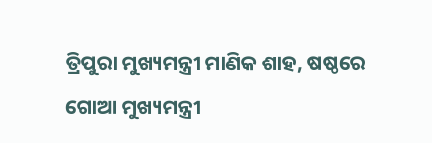ତ୍ରିପୁରା ମୁଖ୍ୟମନ୍ତ୍ରୀ ମାଣିକ ଶାହ, ଷଷ୍ଠରେ ଗୋଆ ମୁଖ୍ୟମନ୍ତ୍ରୀ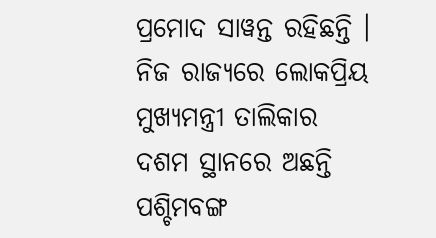ପ୍ରମୋଦ ସାୱନ୍ତ ରହିଛନ୍ତି । ନିଜ ରାଜ୍ୟରେ ଲୋକପ୍ରିୟ ମୁଖ୍ୟମନ୍ତ୍ରୀ ତାଲିକାର ଦଶମ ସ୍ଥାନରେ ଅଛନ୍ତି ପଶ୍ଚିମବଙ୍ଗ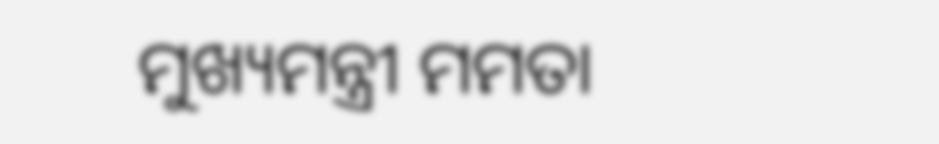ମୁଖ୍ୟମନ୍ତ୍ରୀ ମମତା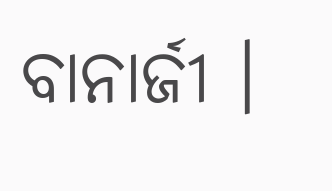ବାନାର୍ଜୀ ।